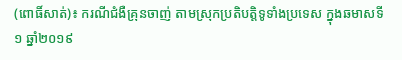(ពោធិ៍សាត់)៖ ករណីជំងឺគ្រុនចាញ់ តាមស្រុកប្រតិបត្តិទូទាំងប្រទេស ក្នុងឆមាសទី១ ឆ្នាំ២០១៩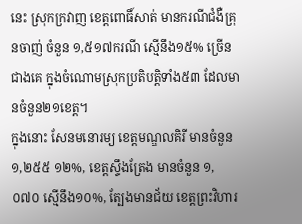នេះ ស្រុកក្រវាញ ខេត្ដពោធិ៍សាត់ មានករណីជំងឺគ្រុនចាញ់ ចំនួន ១,៥១៧ករណី ស្មើនឹង១៥% ច្រើនជាងគេ ក្នុងចំណោមស្រុកប្រតិបត្ដិទាំង៥៣ ដែលមានចំនួន២១ខេត្ដ។
ក្នុងនោះ សែនមនោរម្យ ខេត្ដមណ្ឌលគិរី មានចំនួន ១,២៥៥ ១២%, ខេត្ដស្ទឹងត្រែង មានចំនួន ១,០៧០ ស្មើនឹង១០%, ត្បែងមានជ័យ ខេត្ដព្រះវិហារ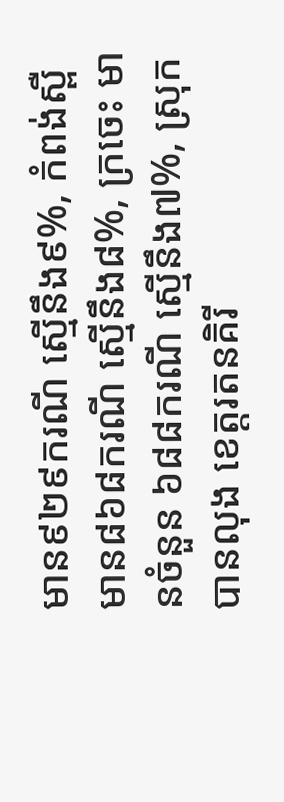មាន៩២៩ករណី ស្មើនឹង៩%, កំពង់ស្ពឺ មាន៨៦៨ករណី ស្មើនឹង៨%, ក្រចេះ មានចំនួន ៦៨៨ករណី ស្មើនឹង៧%, ស្រុកបានលុង ខេត្ដរតនគិរី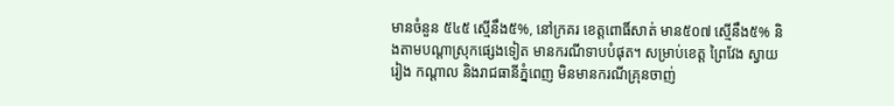មានចំនួន ៥៤៥ ស្មើនឹង៥%, នៅក្រគរ ខេត្ដពោធិ៍សាត់ មាន៥០៧ ស្មើនឹង៥% និងតាមបណ្ដាស្រុកផ្សេងទៀត មានករណីទាបបំផុត។ សម្រាប់ខេត្ដ ព្រៃវែង ស្វាយរៀង កណ្ដាល និងរាជធានីភ្នំពេញ មិនមានករណីគ្រុនចាញ់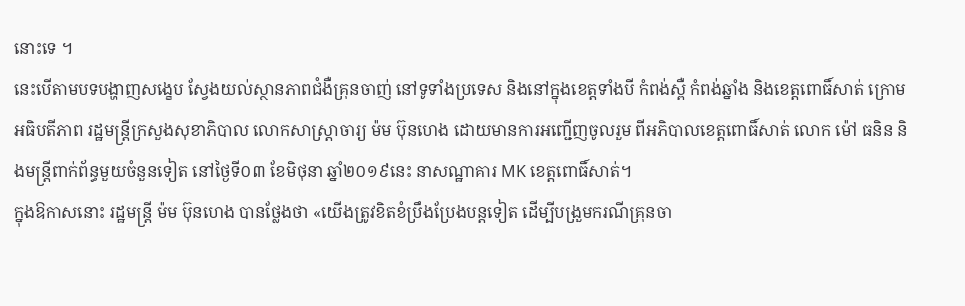នោះទេ ។
នេះបើតាមបទបង្ហាញសង្ខេប ស្វែងយល់ស្ថានភាពជំងឺគ្រុនចាញ់ នៅទូទាំងប្រទេស និងនៅក្នុងខេត្ដទាំងបី កំពង់ស្ពឺ កំពង់ឆ្នាំង និងខេត្ដពោធិ៍សាត់ ក្រោមអធិបតីភាព រដ្ឋមន្ដ្រីក្រសួងសុខាភិបាល លោកសាស្ដ្រាចារ្យ ម៉ម ប៊ុនហេង ដោយមានការអញ្ជើញចូលរួម ពីអភិបាលខេត្ដពោធិ៍សាត់ លោក ម៉ៅ ធនិន និងមន្ដ្រីពាក់ព័ន្ធមួយចំនួនទៀត នៅថ្ងៃទី០៣ ខែមិថុនា ឆ្នាំ២០១៩នេះ នាសណ្ឋាគារ MK ខេត្ដពោធិ៍សាត់។
ក្នុងឱកាសនោះ រដ្ឋមន្ដ្រី ម៉ម ប៊ុនហេង បានថ្លែងថា «យើងត្រូវខិតខំប្រឹងប្រែងបន្ដទៀត ដើម្បីបង្រួមករណីគ្រុនចា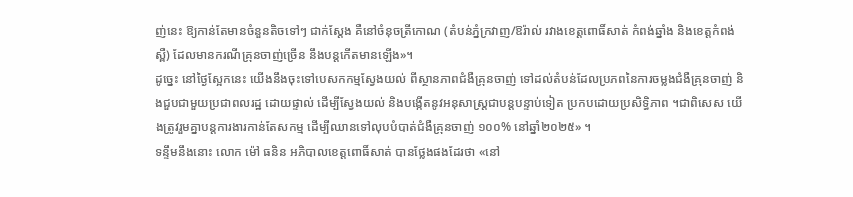ញ់នេះ ឱ្យកាន់តែមានចំនួនតិចទៅៗ ជាក់ស្ដែង គឺនៅចំនុចត្រីកោណ (តំបន់ភ្នំក្រវាញ/ឱរ៉ាល់ រវាងខេត្ដពោធិ៍សាត់ កំពង់ឆ្នាំង និងខេត្ដកំពង់ស្ពឺ) ដែលមានករណីគ្រុនចាញ់ច្រើន នឹងបន្ដកើតមានឡើង»។
ដូច្នេះ នៅថ្ងៃស្អែកនេះ យើងនឹងចុះទៅបេសកកម្មស្វែងយល់ ពីស្ថានភាពជំងឺគ្រុនចាញ់ ទៅដល់តំបន់ដែលប្រភពនៃការចម្លងជំងឺគ្រុនចាញ់ និងជួបជាមួយប្រជាពលរដ្ឋ ដោយផ្ទាល់ ដើម្បីស្វែងយល់ និងបង្កើតនូវអនុសាស្ដ្រជាបន្ដបន្ទាប់ទៀត ប្រកបដោយប្រសិទ្ធិភាព ។ជាពិសេស យើងត្រូវរួមគ្នាបន្ដការងារកាន់តែសកម្ម ដើម្បីឈានទៅលុបបំបាត់ជំងឺគ្រុនចាញ់ ១០០% នៅឆ្នាំ២០២៥» ។
ទន្ទឹមនឹងនោះ លោក ម៉ៅ ធនិន អភិបាលខេត្ដពោធិ៍សាត់ បានថ្លែងផងដែរថា «នៅ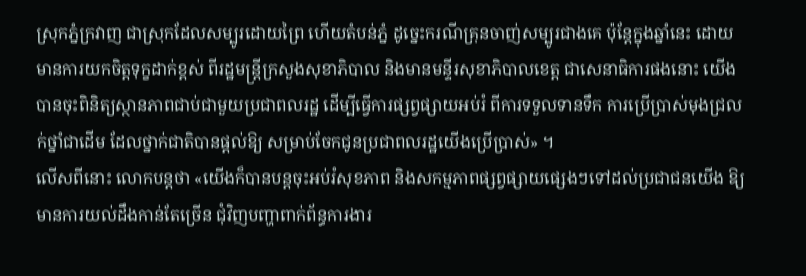ស្រុកភ្នំក្រវាញ ជាស្រុកដែលសម្បូរដោយព្រៃ ហើយតំបន់ភ្នំ ដូច្នេះករណីគ្រុនចាញ់សម្បូរជាងគេ ប៉ុន្ដែក្នុងឆ្នាំនេះ ដោយមានការយកចិត្ដទុក្ខដាក់ខ្ពស់ ពីរដ្ឋមន្ដ្រីក្រសួងសុខាភិបាល និងមានមន្ទីរសុខាភិបាលខេត្ដ ជាសេនាធិការផងនោះ យើងបានចុះពិនិត្យស្ថានភាពជាប់ជាមួយប្រជាពលរដ្ឋ ដើម្បីធ្វើការផ្សព្វផ្សាយអប់រំ ពីការទទួលទានទឹក ការប្រើប្រាស់មុងជ្រលក់ថ្នាំជាដើម ដែលថ្នាក់ជាតិបានផ្ដល់ឱ្យ សម្រាប់ចែកជូនប្រជាពលរដ្ឋយើងប្រើប្រាស់» ។
លើសពីនោះ លោកបន្ដថា «យើងក៏បានបន្ដចុះអប់រំសុខភាព និងសកម្មភាពផ្សព្វផ្សាយផ្សេងៗទៅដល់ប្រជាជនយើង ឱ្យមានការយល់ដឹងកាន់តែច្រើន ជុំវិញបញ្ហាពាក់ព័ន្ធការងារ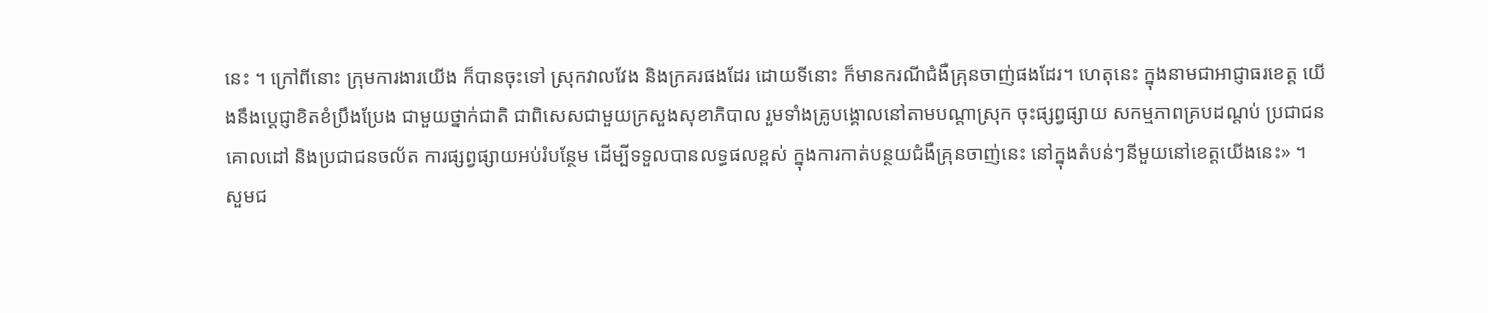នេះ ។ ក្រៅពីនោះ ក្រុមការងារយើង ក៏បានចុះទៅ ស្រុកវាលវែង និងក្រគរផងដែរ ដោយទីនោះ ក៏មានករណីជំងឺគ្រុនចាញ់ផងដែរ។ ហេតុនេះ ក្នុងនាមជាអាជ្ញាធរខេត្ដ យើងនឹងប្ដេជ្ញាខិតខំប្រឹងប្រែង ជាមួយថ្នាក់ជាតិ ជាពិសេសជាមួយក្រសួងសុខាភិបាល រួមទាំងគ្រូបង្គោលនៅតាមបណ្ដាស្រុក ចុះផ្សព្វផ្សាយ សកម្មភាពគ្របដណ្ដប់ ប្រជាជនគោលដៅ និងប្រជាជនចល័ត ការផ្សព្វផ្សាយអប់រំបន្ថែម ដើម្បីទទួលបានលទ្ធផលខ្ពស់ ក្នុងការកាត់បន្ថយជំងឺគ្រុនចាញ់នេះ នៅក្នុងតំបន់ៗនីមួយនៅខេត្ដយើងនេះ» ។
សួមជ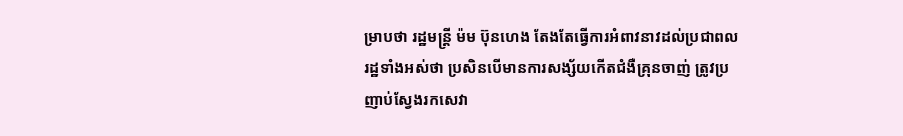ម្រាបថា រដ្ឋមន្ដ្រី ម៉ម ប៊ុនហេង តែងតែធ្វើការអំពាវនាវដល់ប្រជាពលរដ្ឋទាំងអស់ថា ប្រសិនបើមានការសង្ស័យកើតជំងឺគ្រុនចាញ់ ត្រូវប្រញាប់ស្វែងរកសេវា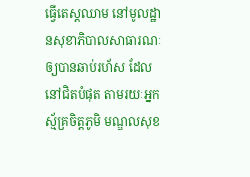ធ្វើតេស្តឈាម នៅមូលដ្ឋានសុខាភិបាលសាធារណៈ ឲ្យបានឆាប់រហ័ស ដែលនៅជិតបំផុត តាមរយៈអ្នកស្ម័គ្រចិត្តភូមិ មណ្ឌលសុខ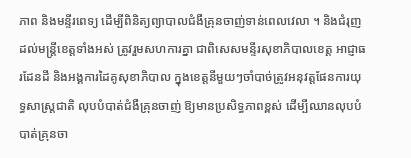ភាព និងមន្ទីរពេទ្យ ដើម្បីពិនិត្យព្យាបាលជំងឺគ្រុនចាញ់ទាន់ពេលវេលា ។ និងជំរុញដល់មន្ដ្រីខេត្តទាំងអស់ ត្រូវរួមសហការគ្នា ជាពិសេសមន្ទីរសុខាភិបាលខេត្ត អាជ្ញាធរដែនដី និងអង្គការដៃគូសុខាភិបាល ក្នុងខេត្តនីមួយៗចាំបាច់ត្រូវអនុវត្តផែនការយុទ្ធសាស្រ្តជាតិ លុបបំបាត់ជំងឺគ្រុនចាញ់ ឱ្យមានប្រសិទ្ធភាពខ្ពស់ ដើម្បីឈានលុបបំបាត់គ្រុនចា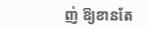ញ់ ឱ្យខានតែ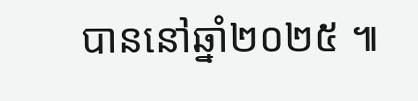បាននៅឆ្នាំ២០២៥ ៕